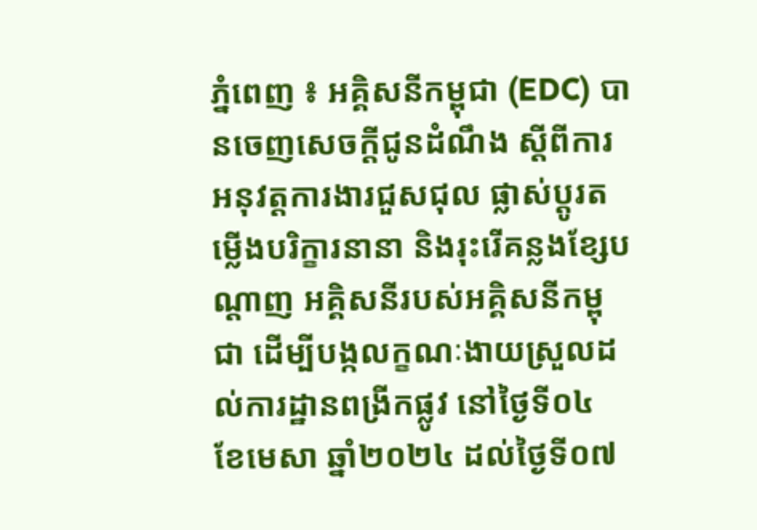ភ្នំពេញ ៖ អគ្គិសនីកម្ពុជា (EDC) បានចេញសេចក្តីជូនដំណឹង ស្តីពីការអនុវត្តការងារជួសជុល ផ្លាស់ប្តូរតម្លើងបរិក្ខារនានា និងរុះរើគន្លងខ្សែបណ្តាញ អគ្គិសនីរបស់អគ្គិសនីកម្ពុជា ដើម្បីបង្កលក្ខណៈងាយស្រួលដល់ការដ្ឋានពង្រីកផ្លូវ នៅថ្ងៃទី០៤ ខែមេសា ឆ្នាំ២០២៤ ដល់ថ្ងៃទី០៧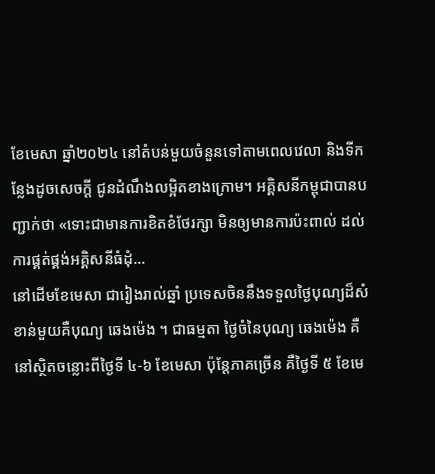ខែមេសា ឆ្នាំ២០២៤ នៅតំបន់មួយចំនួនទៅតាមពេលវេលា និងទីកន្លែងដូចសេចក្តី ជូនដំណឹងលម្អិតខាងក្រោម។ អគ្គិសនីកម្ពុជាបានបញ្ជាក់ថា «ទោះជាមានការខិតខំថែរក្សា មិនឲ្យមានការប៉ះពាល់ ដល់ការផ្គត់ផ្គង់អគ្គិសនីធំដុំ...
នៅដើមខែមេសា ជារៀងរាល់ឆ្នាំ ប្រទេសចិននឹងទទួលថ្ងៃបុណ្យដ៏សំខាន់មួយគឺបុណ្យ ឆេងម៉េង ។ ជាធម្មតា ថ្ងៃចំនៃបុណ្យ ឆេងម៉េង គឺនៅស្ថិតចន្លោះពីថ្ងៃទី ៤-៦ ខែមេសា ប៉ុន្តែភាគច្រើន គឺថ្ងៃទី ៥ ខែមេ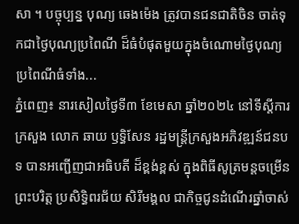សា ។ បច្ចុប្បន្ន បុណ្យ ឆេងម៉េង ត្រូវបានជនជាតិចិន ចាត់ទុកជាថ្ងៃបុណ្យប្រពៃណី ដ៏ធំបំផុតមួយក្នុងចំណោមថ្ងៃបុណ្យប្រពៃណីធំទាំង...
ភ្នំពេញ៖ នារសៀលថ្ងៃទី៣ ខែមេសា ឆ្នាំ២០២៤ នៅទីស្ដីការក្រសួង លោក ឆាយ ឫទ្ធិសែន រដ្ឋមន្ត្រីក្រសួងអភិវឌ្ឍន៍ជនបទ បានអញ្ជើញជាអធិបតី ដ៏ខ្ពង់ខ្ពស់ ក្នុងពិធីសូត្រមន្តចម្រើនព្រះបរិត្ត ប្រសិទ្ធិពរជ័យ សិរីមង្គល ជាកិច្ចជូនដំណើរឆ្នាំចាស់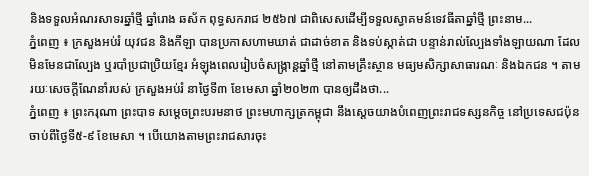និងទទួលអំណរសាទរឆ្នាំថ្មី ឆ្នាំរោង ឆស័ក ពុទ្ធសករាជ ២៥៦៧ ជាពិសេសដើម្បីទទួលស្វាគមន៍ទេវធីតាឆ្នាំថ្មី ព្រះនាម...
ភ្នំពេញ ៖ ក្រសួងអប់រំ យុវជន និងកីឡា បានប្រកាសហាមឃាត់ ជាដាច់ខាត និងទប់ស្កាត់ជា បន្ទាន់រាល់ល្បែងទាំងឡាយណា ដែលមិនមែនជាល្បែង ឬរបាំប្រជាប្រិយខ្មែរ អំឡុងពេលរៀបចំសង្ក្រាន្ដឆ្នាំថ្មី នៅតាមគ្រឹះស្ថាន មធ្យមសិក្សាសាធារណៈ និងឯកជន ។ តាមរយៈសេចក្ដីណែនាំរបស់ ក្រសួងអប់រំ នាថ្ងៃទី៣ ខែមេសា ឆ្នាំ២០២៣ បានឲ្យដឹងថា...
ភ្នំពេញ ៖ ព្រះករុណា ព្រះបាទ សម្តេចព្រះបរមនាថ ព្រះមហាក្សត្រកម្ពុជា នឹងស្តេចយាងបំពេញព្រះរាជទស្សនកិច្ច នៅប្រទេសជប៉ុន ចាប់ពីថ្ងៃទី៥-៩ ខែមេសា ។ បើយោងតាមព្រះរាជសារចុះ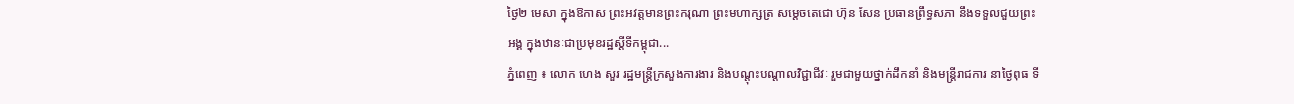ថ្ងៃ២ មេសា ក្នុងឱកាស ព្រះអវត្តមានព្រះករុណា ព្រះមហាក្សត្រ សម្តេចតេជោ ហ៊ុន សែន ប្រធានព្រឹទ្ធសភា នឹងទទួលជួយព្រះអង្គ ក្នុងឋានៈជាប្រមុខរដ្ឋស្តីទីកម្ពុជា...
ភ្នំពេញ ៖ លោក ហេង សួរ រដ្ឋមន្រ្តីក្រសួងការងារ និងបណ្តុះបណ្តាលវិជ្ជាជីវៈ រួមជាមួយថ្នាក់ដឹកនាំ និងមន្ត្រីរាជការ នាថ្ងៃពុធ ទី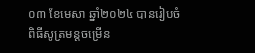០៣ ខែមេសា ឆ្នាំ២០២៤ បានរៀបចំពិធីសូត្រមន្តចម្រើន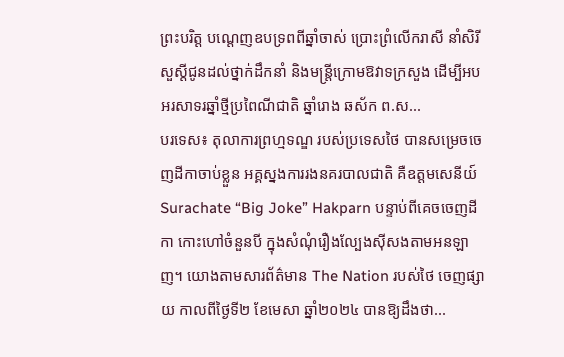ព្រះបរិត្ត បណ្ដេញឧបទ្រពពីឆ្នាំចាស់ ប្រោះព្រំលើករាសី នាំសិរីសួស្ដីជូនដល់ថ្នាក់ដឹកនាំ និងមន្ត្រីក្រោមឱវាទក្រសួង ដើម្បីអបអរសាទរឆ្នាំថ្មីប្រពៃណីជាតិ ឆ្នាំរោង ឆស័ក ព.ស...
បរទេស៖ តុលាការព្រហ្មទណ្ឌ របស់ប្រទេសថៃ បានសម្រេចចេញដីកាចាប់ខ្លួន អគ្គស្នងការរងនគរបាលជាតិ គឺឧត្តមសេនីយ៍ Surachate “Big Joke” Hakparn បន្ទាប់ពីគេចចេញដីកា កោះហៅចំនួនបី ក្នុងសំណុំរឿងល្បែងស៊ីសងតាមអនឡាញ។ យោងតាមសារព័ត៌មាន The Nation របស់ថៃ ចេញផ្សាយ កាលពីថ្ងៃទី២ ខែមេសា ឆ្នាំ២០២៤ បានឱ្យដឹងថា...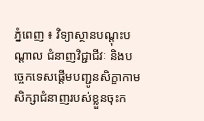ភ្នំពេញ ៖ វិទ្យាស្ថានបណ្តុះបណ្តាល ជំនាញវិជ្ជាជីវៈ និងបច្ចេកទេសផ្តើមបញ្ជូនសិក្ខាកាម សិក្សាជំនាញរបស់ខ្លួនចុះក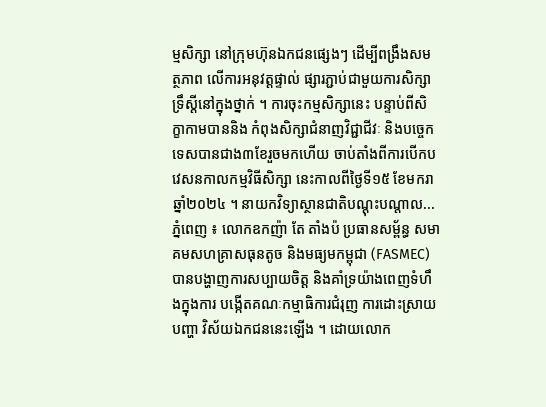ម្មសិក្សា នៅក្រុមហ៊ុនឯកជនផ្សេងៗ ដើម្បីពង្រឹងសមត្ថភាព លើការអនុវត្តផ្ទាល់ ផ្សារភ្ជាប់ជាមួយការសិក្សា ទ្រឹស្តីនៅក្នុងថ្នាក់ ។ ការចុះកម្មសិក្សានេះ បន្ទាប់ពីសិក្ខាកាមបាននិង កំពុងសិក្សាជំនាញវិជ្ជាជីវៈ និងបច្ចេកទេសបានជាង៣ខែរួចមកហើយ ចាប់តាំងពីការបើកបវេសនកាលកម្មវិធីសិក្សា នេះកាលពីថ្ងៃទី១៥ ខែមករា ឆ្នាំ២០២៤ ។ នាយកវិទ្យាស្ថានជាតិបណ្តុះបណ្តាល...
ភ្នំពេញ ៖ លោកឧកញ៉ា តែ តាំងប៉ ប្រធានសម្ព័ន្ធ សមាគមសហគ្រាសធុនតូច និងមធ្យមកម្ពុជា (FASMEC) បានបង្ហាញការសប្បាយចិត្ត និងគាំទ្រយ៉ាងពេញទំហឹងក្នុងការ បង្កើតគណៈកម្មាធិការជំរុញ ការដោះស្រាយបញ្ហា វិស័យឯកជននេះឡើង ។ ដោយលោក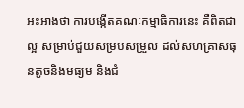អះអាងថា ការបង្កើតគណៈកម្មាធិការនេះ គឺពិតជាល្អ សម្រាប់ជួយសម្របសម្រួល ដល់សហគ្រាសធុនតូចនិងមធ្យម និងជំ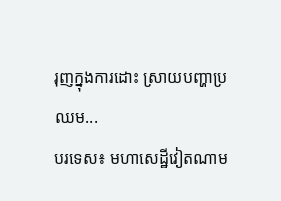រុញក្នុងការដោះ ស្រាយបញ្ហាប្រឈម...
បរទេស៖ មហាសេដ្ឋីវៀតណាម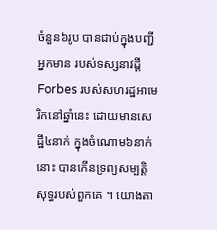ចំនួន៦រូប បានជាប់ក្នុងបញ្ជីអ្នកមាន របស់ទស្សនាវដ្ដី Forbes របស់សហរដ្ឋអាមេរិកនៅឆ្នាំនេះ ដោយមានសេដ្ឋី៤នាក់ ក្នុងចំណោម៦នាក់នោះ បានកើនទ្រព្យសម្បត្តិសុទ្ធរបស់ពួកគេ ។ យោងតា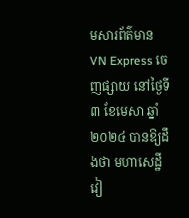មសារព័ត៌មាន VN Express ចេញផ្សាយ នៅថ្ងៃទី៣ ខែមេសា ឆ្នាំ២០២៤ បានឱ្យដឹងថា មហាសេដ្ឋីវៀ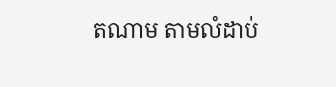តណាម តាមលំដាប់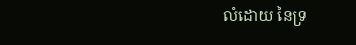លំដោយ នៃទ្រ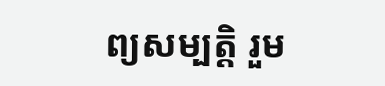ព្យសម្បត្តិ រួម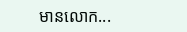មានលោក...